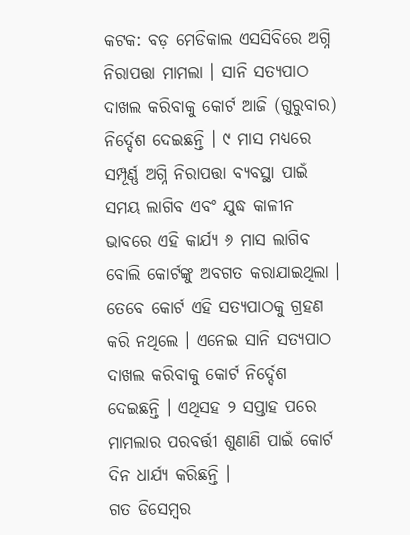କଟକ: ବଡ଼ ମେଡିକାଲ ଏସସିବିରେ ଅଗ୍ନି ନିରାପତ୍ତା ମାମଲା । ସାନି ସତ୍ୟପାଠ ଦାଖଲ କରିବାକୁ କୋର୍ଟ ଆଜି (ଗୁରୁବାର) ନିର୍ଦ୍ଦେଶ ଦେଇଛନ୍ତି । ୯ ମାସ ମଧ୍ୟରେ ସମ୍ପୂର୍ଣ୍ଣ ଅଗ୍ନି ନିରାପତ୍ତା ବ୍ୟବସ୍ଥା ପାଇଁ ସମୟ ଲାଗିବ ଏବଂ ଯୁଦ୍ଧ କାଳୀନ ଭାବରେ ଏହି କାର୍ଯ୍ୟ ୬ ମାସ ଲାଗିବ ବୋଲି କୋର୍ଟଙ୍କୁ ଅବଗତ କରାଯାଇଥିଲା । ତେବେ କୋର୍ଟ ଏହି ସତ୍ୟପାଠକୁ ଗ୍ରହଣ କରି ନଥିଲେ । ଏନେଇ ସାନି ସତ୍ୟପାଠ ଦାଖଲ କରିବାକୁ କୋର୍ଟ ନିର୍ଦ୍ଦେଶ ଦେଇଛନ୍ତି । ଏଥିସହ ୨ ସପ୍ତାହ ପରେ ମାମଲାର ପରବର୍ତ୍ତୀ ଶୁଣାଣି ପାଇଁ କୋର୍ଟ ଦିନ ଧାର୍ଯ୍ୟ କରିଛନ୍ତି ।
ଗତ ଡିସେମ୍ବର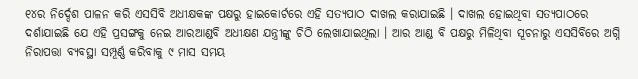୧୪ର ନିର୍ଦ୍ଦେଶ ପାଳନ କରି ଏସସିବି ଅଧୀକ୍ଷକଙ୍କ ପକ୍ଷରୁ ହାଇକୋର୍ଟରେ ଏହି ସତ୍ୟପାଠ ଦାଖଲ କରାଯାଇଛି । ଦାଖଲ ହୋଇଥିବା ସତ୍ୟପାଠରେ ଦର୍ଶାଯାଇଛି ଯେ ଏହି ପ୍ରସଙ୍ଗକୁ ନେଇ ଆରଆଣ୍ଡବି ଅଧୀକ୍ଷଣ ଯନ୍ତ୍ରୀଙ୍କୁ ଚିଠି ଲେଖାଯାଇଥିଲା । ଆର ଆଣ୍ଡ ବି ପକ୍ଷରୁ ମିଳିଥିବା ସୂଚନାରୁ ଏସସିବିରେ ଅଗ୍ନି ନିରାପତ୍ତା ବ୍ୟବସ୍ଥା ସମ୍ପୂର୍ଣ୍ଣ କରିବାକୁ ୯ ମାସ ସମୟ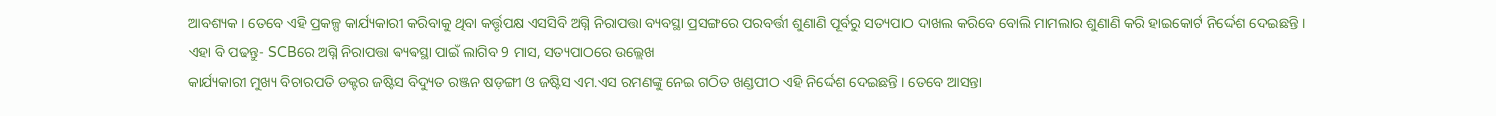ଆବଶ୍ୟକ । ତେବେ ଏହି ପ୍ରକଳ୍ପ କାର୍ଯ୍ୟକାରୀ କରିବାକୁ ଥିବା କର୍ତ୍ତୃପକ୍ଷ ଏସସିବି ଅଗ୍ନି ନିରାପତ୍ତା ବ୍ୟବସ୍ଥା ପ୍ରସଙ୍ଗରେ ପରବର୍ତ୍ତୀ ଶୁଣାଣି ପୂର୍ବରୁ ସତ୍ୟପାଠ ଦାଖଲ କରିବେ ବୋଲି ମାମଲାର ଶୁଣାଣି କରି ହାଇକୋର୍ଟ ନିର୍ଦ୍ଦେଶ ଦେଇଛନ୍ତି ।
ଏହା ବି ପଢନ୍ତୁ- SCBରେ ଅଗ୍ନି ନିରାପତ୍ତା ଵ୍ୟଵସ୍ଥା ପାଇଁ ଲାଗିବ 9 ମାସ, ସତ୍ୟପାଠରେ ଉଲ୍ଲେଖ
କାର୍ଯ୍ୟକାରୀ ମୁଖ୍ୟ ବିଚାରପତି ଡକ୍ଟର ଜଷ୍ଟିସ ବିଦ୍ୟୁତ ରଞ୍ଜନ ଷଡ଼ଙ୍ଗୀ ଓ ଜଷ୍ଟିସ ଏମ.ଏସ ରମଣଙ୍କୁ ନେଇ ଗଠିତ ଖଣ୍ଡପୀଠ ଏହି ନିର୍ଦ୍ଦେଶ ଦେଇଛନ୍ତି । ତେବେ ଆସନ୍ତା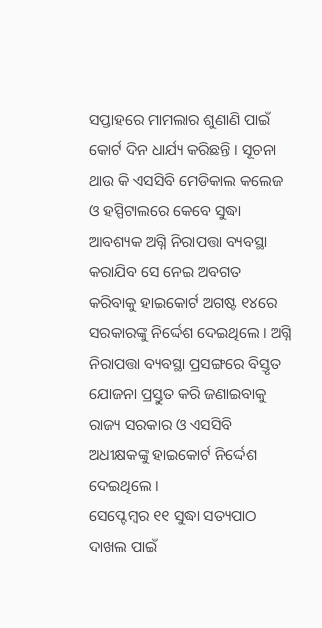ସପ୍ତାହରେ ମାମଲାର ଶୁଣାଣି ପାଇଁ କୋର୍ଟ ଦିନ ଧାର୍ଯ୍ୟ କରିଛନ୍ତି । ସୂଚନା ଥାଉ କି ଏସସିବି ମେଡିକାଲ କଲେଜ ଓ ହସ୍ପିଟାଲରେ କେବେ ସୁଦ୍ଧା ଆବଶ୍ୟକ ଅଗ୍ନି ନିରାପତ୍ତା ବ୍ୟବସ୍ଥା କରାଯିବ ସେ ନେଇ ଅବଗତ କରିବାକୁ ହାଇକୋର୍ଟ ଅଗଷ୍ଟ ୧୪ରେ ସରକାରଙ୍କୁ ନିର୍ଦ୍ଦେଶ ଦେଇଥିଲେ । ଅଗ୍ନି ନିରାପତ୍ତା ବ୍ୟବସ୍ଥା ପ୍ରସଙ୍ଗରେ ବିସ୍ତୃତ ଯୋଜନା ପ୍ରସ୍ତୁତ କରି ଜଣାଇବାକୁ ରାଜ୍ୟ ସରକାର ଓ ଏସସିବି ଅଧୀକ୍ଷକଙ୍କୁ ହାଇକୋର୍ଟ ନିର୍ଦ୍ଦେଶ ଦେଇଥିଲେ ।
ସେପ୍ଟେମ୍ବର ୧୧ ସୁଦ୍ଧା ସତ୍ୟପାଠ ଦାଖଲ ପାଇଁ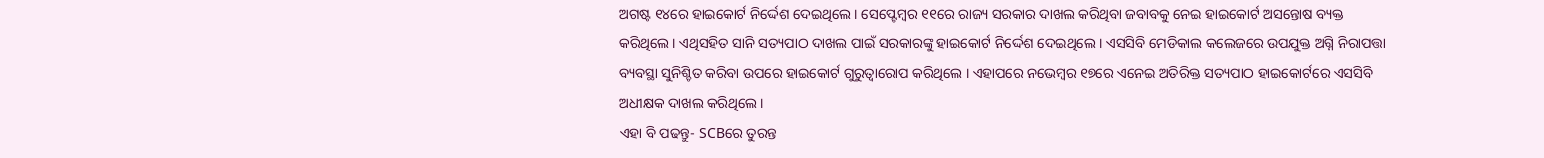ଅଗଷ୍ଟ ୧୪ରେ ହାଇକୋର୍ଟ ନିର୍ଦ୍ଦେଶ ଦେଇଥିଲେ । ସେପ୍ଟେମ୍ବର ୧୧ରେ ରାଜ୍ୟ ସରକାର ଦାଖଲ କରିଥିବା ଜବାବକୁ ନେଇ ହାଇକୋର୍ଟ ଅସନ୍ତୋଷ ବ୍ୟକ୍ତ କରିଥିଲେ । ଏଥିସହିତ ସାନି ସତ୍ୟପାଠ ଦାଖଲ ପାଇଁ ସରକାରଙ୍କୁ ହାଇକୋର୍ଟ ନିର୍ଦ୍ଦେଶ ଦେଇଥିଲେ । ଏସସିବି ମେଡିକାଲ କଲେଜରେ ଉପଯୁକ୍ତ ଅଗ୍ନି ନିରାପତ୍ତା ବ୍ୟବସ୍ଥା ସୁନିଶ୍ଚିତ କରିବା ଉପରେ ହାଇକୋର୍ଟ ଗୁରୁତ୍ବାରୋପ କରିଥିଲେ । ଏହାପରେ ନଭେମ୍ବର ୧୭ରେ ଏନେଇ ଅତିରିକ୍ତ ସତ୍ୟପାଠ ହାଇକୋର୍ଟରେ ଏସସିବି ଅଧୀକ୍ଷକ ଦାଖଲ କରିଥିଲେ ।
ଏହା ବି ପଢନ୍ତୁ- SCBରେ ତୁରନ୍ତ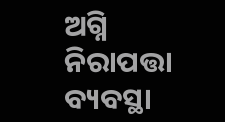ଅଗ୍ନି ନିରାପତ୍ତା ବ୍ୟବସ୍ଥା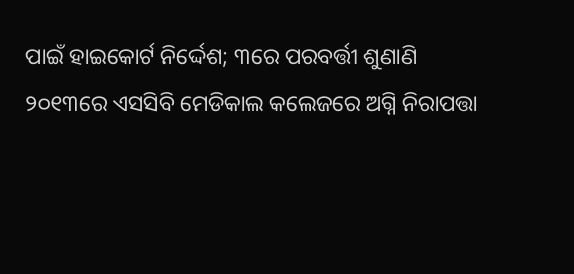ପାଇଁ ହାଇକୋର୍ଟ ନିର୍ଦ୍ଦେଶ; ୩ରେ ପରବର୍ତ୍ତୀ ଶୁଣାଣି
୨୦୧୩ରେ ଏସସିବି ମେଡିକାଲ କଲେଜରେ ଅଗ୍ନି ନିରାପତ୍ତା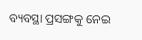ବ୍ୟବସ୍ଥା ପ୍ରସଙ୍ଗକୁ ନେଇ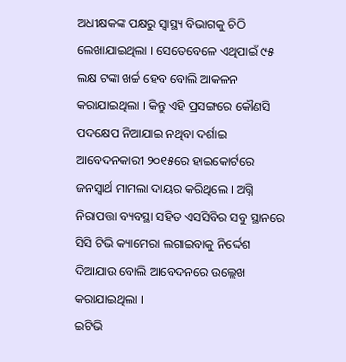ଅଧୀକ୍ଷକଙ୍କ ପକ୍ଷରୁ ସ୍ବାସ୍ଥ୍ୟ ବିଭାଗକୁ ଚିଠି ଲେଖାଯାଇଥିଲା । ସେତେବେଳେ ଏଥିପାଇଁ ୯୫ ଲକ୍ଷ ଟଙ୍କା ଖର୍ଚ୍ଚ ହେବ ବୋଲି ଆକଳନ କରାଯାଇଥିଲା । କିନ୍ତୁ ଏହି ପ୍ରସଙ୍ଗରେ କୌଣସି ପଦକ୍ଷେପ ନିଆଯାଇ ନଥିବା ଦର୍ଶାଇ ଆବେଦନକାରୀ ୨୦୧୫ରେ ହାଇକୋର୍ଟରେ ଜନସ୍ବାର୍ଥ ମାମଲା ଦାୟର କରିଥିଲେ । ଅଗ୍ନି ନିରାପତ୍ତା ବ୍ୟବସ୍ଥା ସହିତ ଏସସିବିର ସବୁ ସ୍ଥାନରେ ସିସି ଟିଭି କ୍ୟାମେରା ଲଗାଇବାକୁ ନିର୍ଦ୍ଦେଶ ଦିଆଯାଉ ବୋଲି ଆବେଦନରେ ଉଲ୍ଲେଖ କରାଯାଇଥିଲା ।
ଇଟିଭି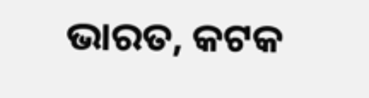ଭାରତ, କଟକ